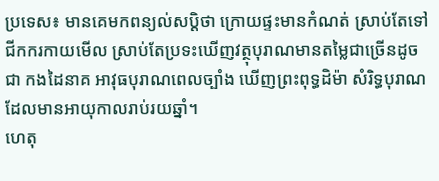ប្រទេស៖ មានគេមកពន្យល់សប្ដិថា ក្រោយផ្ទះមានកំណត់ ស្រាប់តែទៅជីកករកាយមើល ស្រាប់តែប្រទះឃើញវត្ថុបុរាណមានតម្លៃជាច្រើនដូចជា កងដៃនាគ អាវុធបុរាណពេលច្បាំង ឃើញព្រះពុទ្ធដិម៉ា សំរិទ្ធបុរាណដែលមានអាយុកាលរាប់រយឆ្នាំ។
ហេតុ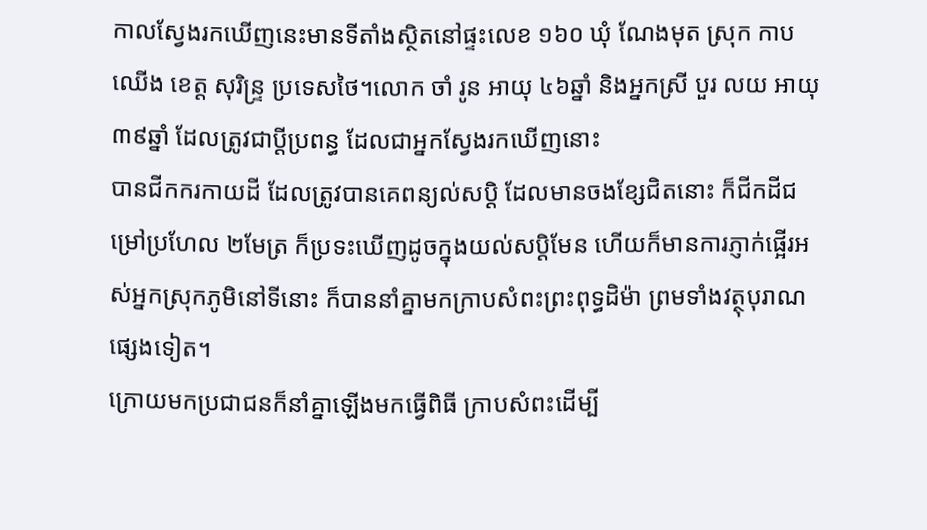កាលស្វែងរកឃើញនេះមានទីតាំងស្ថិតនៅផ្ទះលេខ ១៦០ ឃុំ ណែងមុត ស្រុក កាបឈើង ខេត្ដ សុរិន្រ្ទ ប្រទេសថៃ។លោក ចាំ រូន អាយុ ៤៦ឆ្នាំ និងអ្នកស្រី បួរ លយ អាយុ ៣៩ឆ្នាំ ដែលត្រូវជាប្ដីប្រពន្ធ ដែលជាអ្នកស្វែងរកឃើញនោះ
បានជីកករកាយដី ដែលត្រូវបានគេពន្យល់សប្ដិ ដែលមានចងខ្សែជិតនោះ ក៏ជីកដីជម្រៅប្រហែល ២មែត្រ ក៏ប្រទះឃើញដូចក្នុងយល់សប្ដិមែន ហើយក៏មានការភ្ញាក់ផ្អើរអស់អ្នកស្រុកភូមិនៅទីនោះ ក៏បាននាំគ្នាមកក្រាបសំពះព្រះពុទ្ធដិម៉ា ព្រមទាំងវត្ថុបុរាណផ្សេងទៀត។
ក្រោយមកប្រជាជនក៏នាំគ្នាឡើងមកធ្វើពិធី ក្រាបសំពះដើម្បី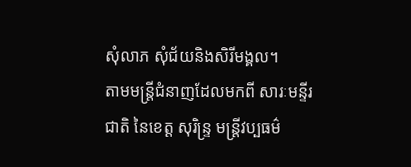សុំលាភ សុំជ័យនិងសិរីមង្គល។
តាមមន្រ្ដីជំនាញដែលមកពី សារៈមន្ទីរជាតិ នៃខេត្ដ សុរិន្រ្ទ មន្រ្ដីវប្បធម៌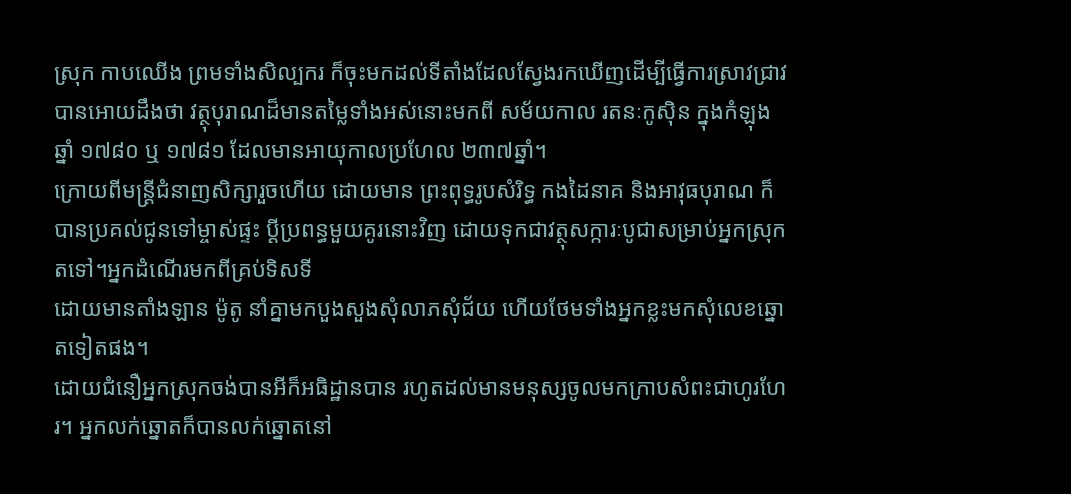ស្រុក កាបឈើង ព្រមទាំងសិល្បករ ក៏ចុះមកដល់ទីតាំងដែលស្វែងរកឃើញដើម្បីធ្វើការស្រាវជ្រាវ បានអោយដឹងថា វត្ថុបុរាណដ៏មានតម្លៃទាំងអស់នោះមកពី សម័យកាល រតនៈកូសុិន ក្នុងកំឡុងឆ្នាំ ១៧៨០ ឬ ១៧៨១ ដែលមានអាយុកាលប្រហែល ២៣៧ឆ្នាំ។
ក្រោយពីមន្រ្ដីជំនាញសិក្សារួចហើយ ដោយមាន ព្រះពុទ្ធរូបសំរិទ្ធ កងដៃនាគ និងអាវុធបុរាណ ក៏បានប្រគល់ជូនទៅម្ចាស់ផ្ទះ ប្ដីប្រពន្ធមួយគូរនោះវិញ ដោយទុកជាវត្ថុសក្ការៈបូជាសម្រាប់អ្នកស្រុកតទៅ។អ្នកដំណើរមកពីគ្រប់ទិសទី
ដោយមានតាំងឡាន ម៉ូតូ នាំគ្នាមកបួងសួងសុំលាភសុំជ័យ ហើយថែមទាំងអ្នកខ្លះមកសុំលេខឆ្នោតទៀតផង។
ដោយជំនឿអ្នកស្រុកចង់បានអីក៏អធិដ្ឋានបាន រហូតដល់មានមនុស្សចូលមកក្រាបសំពះជាហូរហែរ។ អ្នកលក់ឆ្នោតក៏បានលក់ឆ្នោតនៅ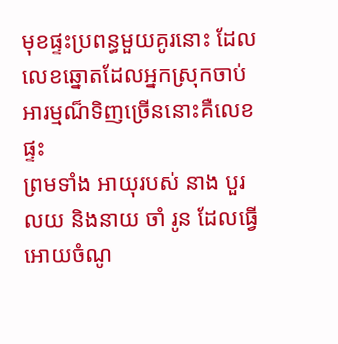មុខផ្ទះប្រពន្ធមួយគូរនោះ ដែលលេខឆ្នោតដែលអ្នកស្រុកចាប់អារម្មណ៏ទិញច្រើននោះគឺលេខ ផ្ទះ
ព្រមទាំង អាយុរបស់ នាង បួរ លយ និងនាយ ចាំ រូន ដែលធ្វើអោយចំណូ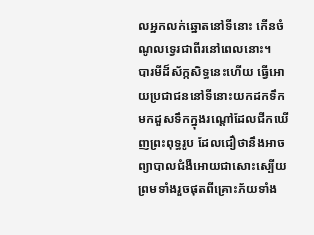លអ្នកលក់ឆ្នោតនៅទីនោះ កើនចំណូលទ្វេរជាពីរនៅពេលនោះ។
បារមីដ៏ស័ក្កសិទ្ធនេះហើយ ធ្វើអោយប្រជាជននៅទីនោះយកដកទឹក មកដួសទឹកក្នុងរណ្ដៅដែលជីកឃើញព្រះពុទ្ធរូប ដែលជឿថានឹងអាចព្យាបាលជំងឺអោយជាសោះស្បើយ ព្រមទាំងរួចផុតពីគ្រោះភ័យទាំង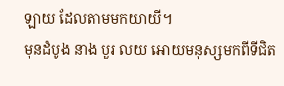ឡាយ ដែលតាមមកយាយី។
មុនដំបូង នាង បួរ លយ អោយមនុស្សមកពីទីជិត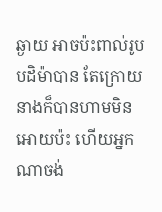ឆ្ងាយ អាចប៉ះពាល់រូបបដិម៉ាបាន តែក្រោយ នាងក៏បានហាមមិនអោយប៉ះ ហើយអ្នកណាចង់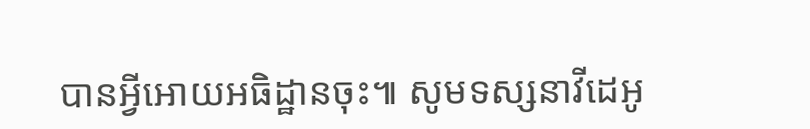បានអ្វីអោយអធិដ្ឋានចុះ៕ សូមទស្សនាវីដេអូ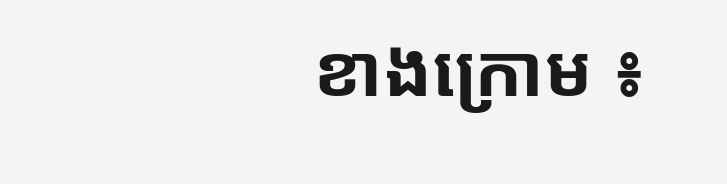ខាងក្រោម ៖